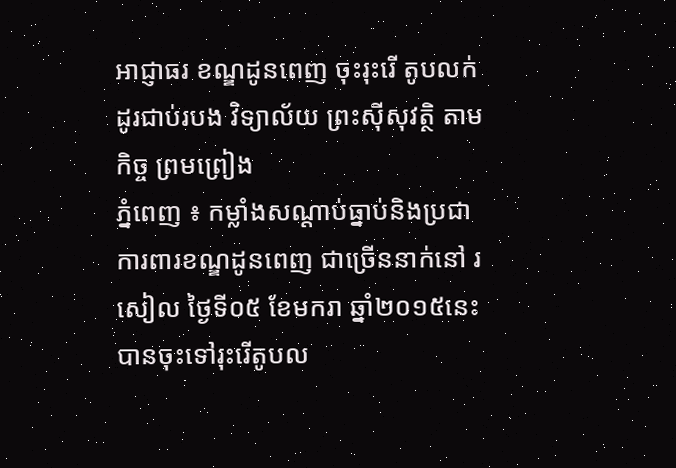អាជ្ញាធរ ខណ្ឌដូនពេញ ចុះរុះរើ តូបលក់ ដូរជាប់របង វិទ្យាល័យ ព្រះស៊ីសុវត្ថិ តាមកិច្ច ព្រមព្រៀង
ភ្នំពេញ ៖ កម្លាំងសណ្ដាប់ធ្នាប់និងប្រជា ការពារខណ្ឌដូនពេញ ជាច្រើននាក់នៅ រសៀល ថ្ងៃទី០៥ ខែមករា ឆ្នាំ២០១៥នេះ បានចុះទៅរុះរើតូបល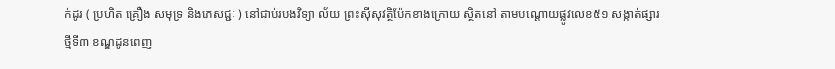ក់ដូរ ( ប្រហិត គ្រឿង សមុទ្រ និងភេសជ្ជៈ ) នៅជាប់របងវិទ្យា ល័យ ព្រះស៊ីសុវត្ថិប៉ែកខាងក្រោយ ស្ថិតនៅ តាមបណ្ដោយផ្លូវលេខ៥១ សង្កាត់ផ្សារថ្មីទី៣ ខណ្ឌដូនពេញ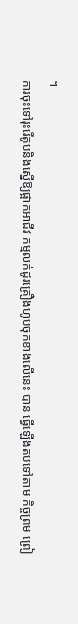។
ការចុះទៅរុះរើតូបនិងស្នើឱ្យផ្អាកអាជីវ កម្មលក់ដូរគ្រឿងហូបចុកខាងលើនេះ បាន ធ្វើឡើងតបទៅតាម កិច្ចព្រម ព្រៀ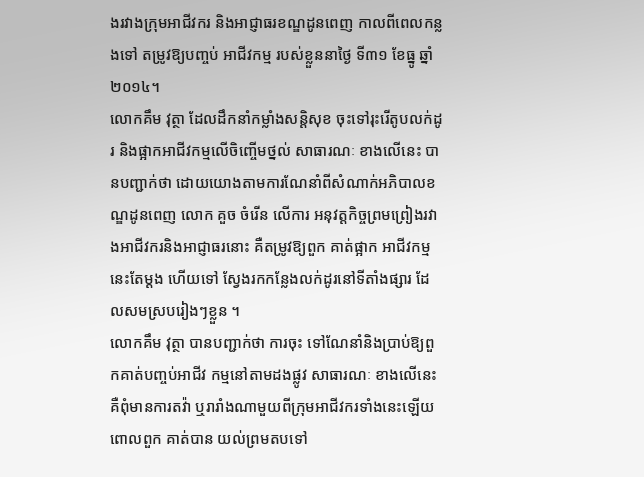ងរវាងក្រុមអាជីវករ និងអាជ្ញាធរខណ្ឌដូនពេញ កាលពីពេលកន្លងទៅ តម្រូវឱ្យបញ្ចប់ អាជីវកម្ម របស់ខ្លួននាថ្ងៃ ទី៣១ ខែធ្នូ ឆ្នាំ២០១៤។
លោកគឹម វុត្ថា ដែលដឹកនាំកម្លាំងសន្ដិសុខ ចុះទៅរុះរើតូបលក់ដូរ និងផ្អាកអាជីវកម្មលើចិញ្ចើមថ្នល់ សាធារណៈ ខាងលើនេះ បានបញ្ជាក់ថា ដោយយោងតាមការណែនាំពីសំណាក់អភិបាលខណ្ឌដូនពេញ លោក គួច ចំរើន លើការ អនុវត្ដកិច្ចព្រមព្រៀងរវាងអាជីវករនិងអាជ្ញាធរនោះ គឺតម្រូវឱ្យពួក គាត់ផ្អាក អាជីវកម្មនេះតែម្ដង ហើយទៅ ស្វែងរកកន្លែងលក់ដូរនៅទីតាំងផ្សារ ដែលសមស្របរៀងៗខ្លួន ។
លោកគឹម វុត្ថា បានបញ្ជាក់ថា ការចុះ ទៅណែនាំនិងប្រាប់ឱ្យពួកគាត់បញ្ចប់អាជីវ កម្មនៅតាមដងផ្លូវ សាធារណៈ ខាងលើនេះ គឺពុំមានការតវ៉ា ឬរារាំងណាមួយពីក្រុមអាជីវករទាំងនេះឡើយ ពោលពួក គាត់បាន យល់ព្រមតបទៅ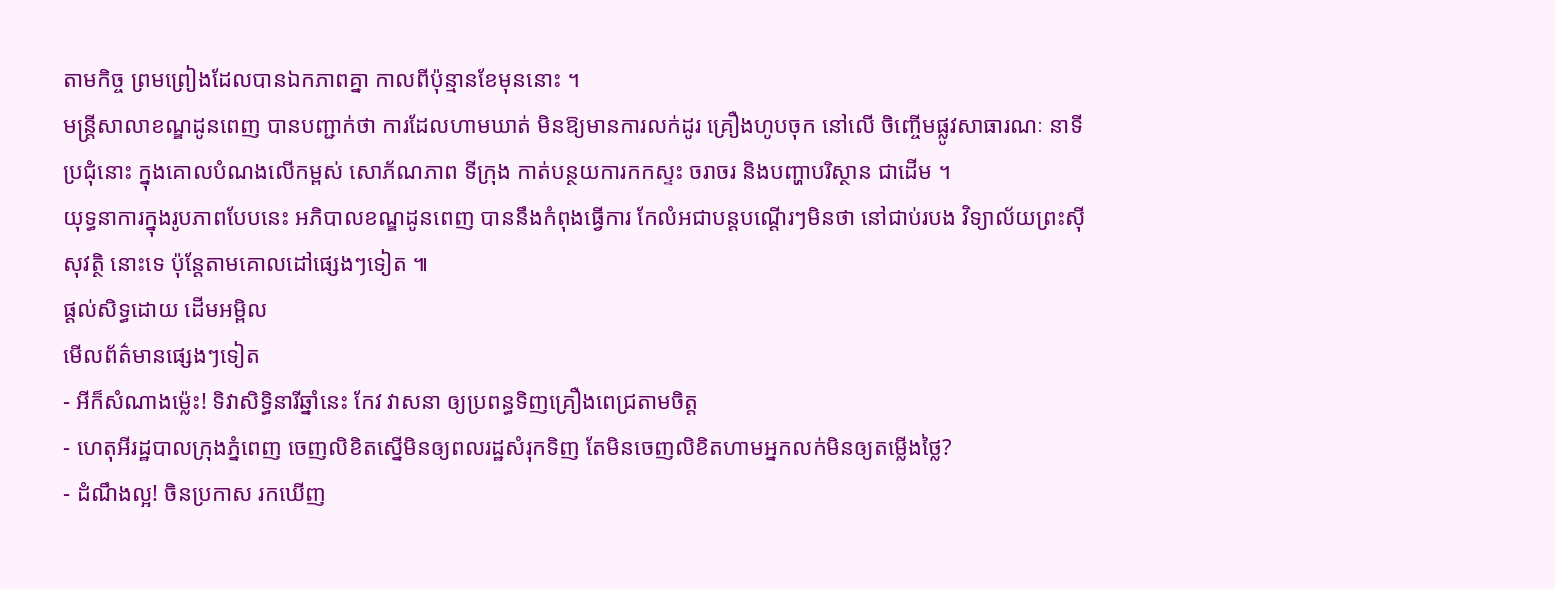តាមកិច្ច ព្រមព្រៀងដែលបានឯកភាពគ្នា កាលពីប៉ុន្មានខែមុននោះ ។
មន្ដ្រីសាលាខណ្ឌដូនពេញ បានបញ្ជាក់ថា ការដែលហាមឃាត់ មិនឱ្យមានការលក់ដូរ គ្រឿងហូបចុក នៅលើ ចិញ្ចើមផ្លូវសាធារណៈ នាទីប្រជុំនោះ ក្នុងគោលបំណងលើកម្ពស់ សោភ័ណភាព ទីក្រុង កាត់បន្ថយការកកស្ទះ ចរាចរ និងបញ្ហាបរិស្ថាន ជាដើម ។
យុទ្ធនាការក្នុងរូបភាពបែបនេះ អភិបាលខណ្ឌដូនពេញ បាននឹងកំពុងធ្វើការ កែលំអជាបន្ដបណ្ដើរៗមិនថា នៅជាប់របង វិទ្យាល័យព្រះស៊ីសុវត្ថិ នោះទេ ប៉ុន្ដែតាមគោលដៅផ្សេងៗទៀត ៕
ផ្តល់សិទ្ធដោយ ដើមអម្ពិល
មើលព័ត៌មានផ្សេងៗទៀត
- អីក៏សំណាងម្ល៉េះ! ទិវាសិទ្ធិនារីឆ្នាំនេះ កែវ វាសនា ឲ្យប្រពន្ធទិញគ្រឿងពេជ្រតាមចិត្ត
- ហេតុអីរដ្ឋបាលក្រុងភ្នំពេញ ចេញលិខិតស្នើមិនឲ្យពលរដ្ឋសំរុកទិញ តែមិនចេញលិខិតហាមអ្នកលក់មិនឲ្យតម្លើងថ្លៃ?
- ដំណឹងល្អ! ចិនប្រកាស រកឃើញ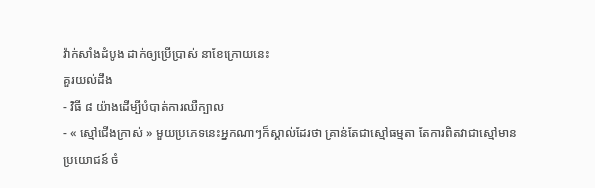វ៉ាក់សាំងដំបូង ដាក់ឲ្យប្រើប្រាស់ នាខែក្រោយនេះ
គួរយល់ដឹង
- វិធី ៨ យ៉ាងដើម្បីបំបាត់ការឈឺក្បាល
- « ស្មៅជើងក្រាស់ » មួយប្រភេទនេះអ្នកណាៗក៏ស្គាល់ដែរថា គ្រាន់តែជាស្មៅធម្មតា តែការពិតវាជាស្មៅមានប្រយោជន៍ ចំ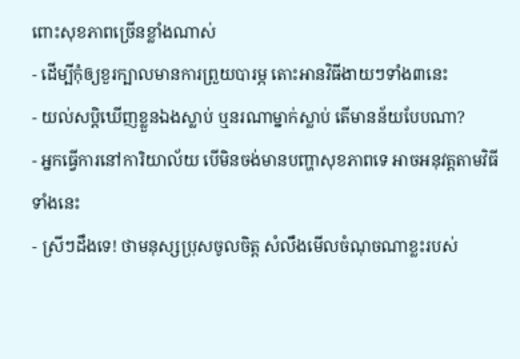ពោះសុខភាពច្រើនខ្លាំងណាស់
- ដើម្បីកុំឲ្យខួរក្បាលមានការព្រួយបារម្ភ តោះអានវិធីងាយៗទាំង៣នេះ
- យល់សប្តិឃើញខ្លួនឯងស្លាប់ ឬនរណាម្នាក់ស្លាប់ តើមានន័យបែបណា?
- អ្នកធ្វើការនៅការិយាល័យ បើមិនចង់មានបញ្ហាសុខភាពទេ អាចអនុវត្តតាមវិធីទាំងនេះ
- ស្រីៗដឹងទេ! ថាមនុស្សប្រុសចូលចិត្ត សំលឹងមើលចំណុចណាខ្លះរបស់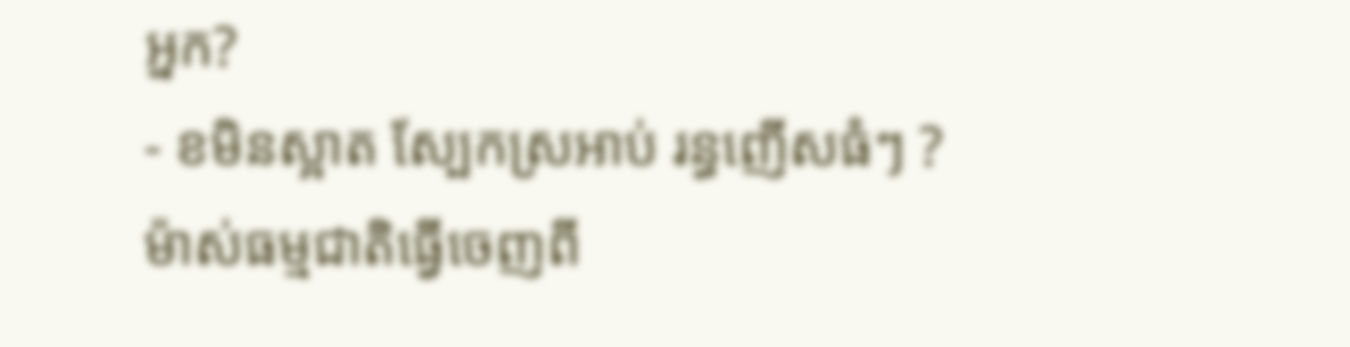អ្នក?
- ខមិនស្អាត ស្បែកស្រអាប់ រន្ធញើសធំៗ ? ម៉ាស់ធម្មជាតិធ្វើចេញពី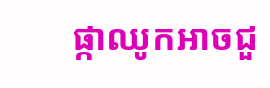ផ្កាឈូកអាចជួ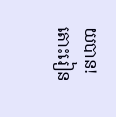យបាន! តោះរៀន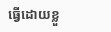ធ្វើដោយខ្លួ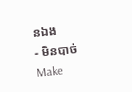នឯង
- មិនបាច់ Make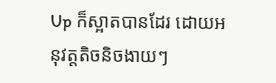Up ក៏ស្អាតបានដែរ ដោយអនុវត្តតិចនិចងាយៗ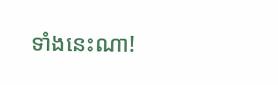ទាំងនេះណា!